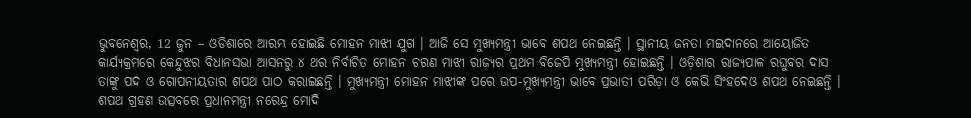ଭୁବନେଶ୍ୱର, 12 ଜୁନ – ଓଡିଶାରେ ଆରମ୍ଭ ହୋଇଛି ମୋହନ ମାଝୀ ଯୁଗ । ଆଜି ସେ ମୁଖ୍ୟମନ୍ତ୍ରୀ ଭାବେ ଶପଥ ନେଇଛନ୍ତି । ସ୍ଥାନୀୟ ଜନତା ମଇଦାନରେ ଆୟୋଜିତ କାର୍ଯ୍ୟକ୍ରମରେ କେନ୍ଦୁଝର ବିଧାନସଭା ଆସନରୁ ୪ ଥର ନିର୍ବାଚିତ ମୋହନ ଚରଣ ମାଝୀ ରାଜ୍ୟର ପ୍ରଥମ ବିଜେପି ମୁଖ୍ୟମନ୍ତ୍ରୀ ହୋଇଛନ୍ତି । ଓଡ଼ିଶାର ରାଜ୍ୟପାଳ ରଘୁବର ଦାସ ତାଙ୍କୁ ପଦ ଓ ଗୋପନୀୟତାର ଶପଥ ପାଠ କରାଇଛନ୍ତି । ମୁଖ୍ୟମନ୍ତ୍ରୀ ମୋହନ ମାଝୀଙ୍କ ପରେ ଉପ-ମୁଖ୍ୟମନ୍ତ୍ରୀ ଭାବେ ପ୍ରଭାତୀ ପରିଡ଼ା ଓ କେଭି ସିଂହଦେଓ ଶପଥ ନେଇଛନ୍ତି ।
ଶପଥ ଗ୍ରହଣ ଉତ୍ସବରେ ପ୍ରଧାନମନ୍ତ୍ରୀ ନରେନ୍ଦ୍ର ମୋଦି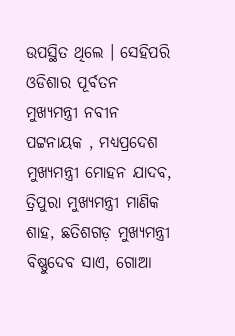ଉପସ୍ଥିତ ଥିଲେ । ସେହିପରି ଓଡିଶାର ପୂର୍ବତନ ମୁଖ୍ୟମନ୍ତ୍ରୀ ନବୀନ ପଟ୍ଟନାୟକ , ମଧ୍ୟପ୍ରଦେଶ ମୁଖ୍ୟମନ୍ତ୍ରୀ ମୋହନ ଯାଦବ, ତ୍ରିପୁରା ମୁଖ୍ୟମନ୍ତ୍ରୀ ମାଣିକ ଶାହ, ଛତିଶଗଡ଼ ମୁଖ୍ୟମନ୍ତ୍ରୀ ବିଷ୍ଣୁଦେବ ସାଏ, ଗୋଆ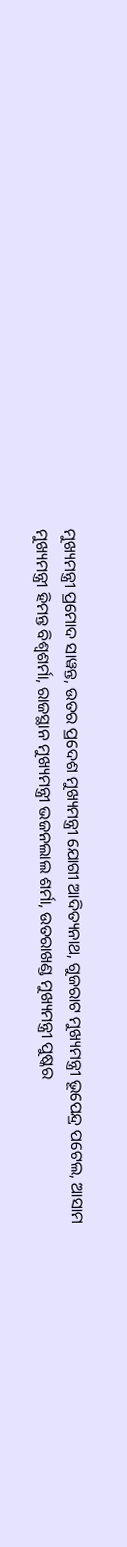ମୁଖ୍ୟମନ୍ତ୍ରୀ ପ୍ରମୋଦ ସାୱନ୍ତ, ଉତର ପ୍ରଦେଶ ମୁଖ୍ୟମନ୍ତ୍ରୀ ଯୋଗୀ ଆଦିତ୍ୟନାଥ, ଗୁଜରାଟ ମୁଖ୍ୟମନ୍ତ୍ରୀ ଭୂପେନ୍ଦ୍ର ପଟେଲ, ଆସାମ ମୁଖ୍ୟମନ୍ତ୍ରୀ ହିମନ୍ତ ବିଶ୍ୱଶର୍ମା, ରାଜସ୍ଥାନ ମୁଖ୍ୟମନ୍ତ୍ରୀ ଭଜନଲାଲ ଶର୍ମା, ଉତରାଖଣ୍ଡ ମୁଖ୍ୟମନ୍ତ୍ରୀ ପୁଷ୍କର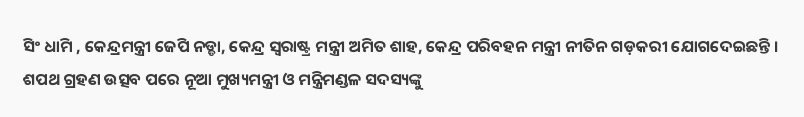ସିଂ ଧାମି , କେନ୍ଦ୍ରମନ୍ତ୍ରୀ ଜେପି ନଡ୍ଡା, କେନ୍ଦ୍ର ସ୍ୱରାଷ୍ଟ୍ର ମନ୍ତ୍ରୀ ଅମିତ ଶାହ, କେନ୍ଦ୍ର ପରିବହନ ମନ୍ତ୍ରୀ ନୀତିନ ଗଡ଼କରୀ ଯୋଗଦେଇଛନ୍ତି । ଶପଥ ଗ୍ରହଣ ଉତ୍ସବ ପରେ ନୂଆ ମୁଖ୍ୟମନ୍ତ୍ରୀ ଓ ମନ୍ତ୍ରିମଣ୍ଡଳ ସଦସ୍ୟଙ୍କୁ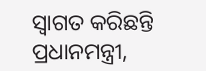ସ୍ୱାଗତ କରିଛନ୍ତି ପ୍ରଧାନମନ୍ତ୍ରୀ,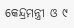କେନ୍ଦ୍ରମନ୍ତ୍ରୀ ଓ ୯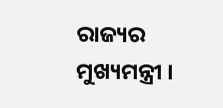ରାଜ୍ୟର ମୁଖ୍ୟମନ୍ତ୍ରୀ ।